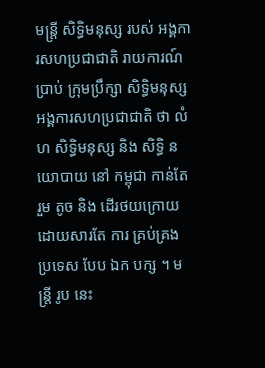មន្រ្តី សិទ្ធិមនុស្ស របស់ អង្គការសហប្រជាជាតិ រាយការណ៍ ប្រាប់ ក្រុមប្រឹក្សា សិទ្ធិមនុស្ស អង្គការសហប្រជាជាតិ ថា លំហ សិទ្ធិមនុស្ស និង សិទ្ធិ នយោបាយ នៅ កម្ពុជា កាន់តែ រួម តូច និង ដើរថយក្រោយ ដោយសារតែ ការ គ្រប់គ្រង ប្រទេស បែប ឯក បក្ស ។ មន្រ្តី រូប នេះ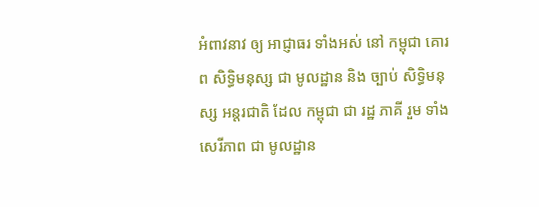អំពាវនាវ ឲ្យ អាជ្ញាធរ ទាំងអស់ នៅ កម្ពុជា គោរព សិទ្ធិមនុស្ស ជា មូលដ្ឋាន និង ច្បាប់ សិទ្ធិមនុស្ស អន្តរជាតិ ដែល កម្ពុជា ជា រដ្ឋ ភាគី រួម ទាំង សេរីភាព ជា មូលដ្ឋាន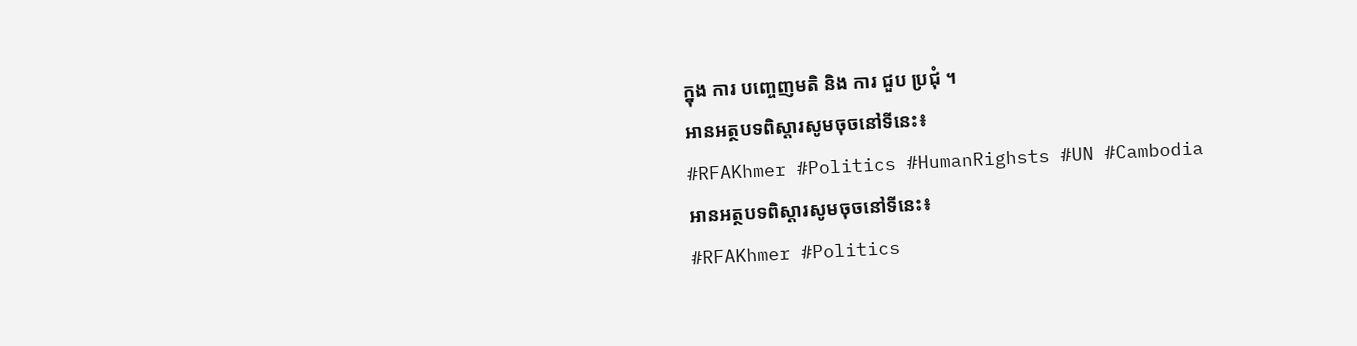ក្នុង ការ បញ្ចេញមតិ និង ការ ជួប ប្រជុំ ។
អានអត្ថបទពិស្តារសូមចុចនៅទីនេះ៖
#RFAKhmer #Politics #HumanRighsts #UN #Cambodia
អានអត្ថបទពិស្តារសូមចុចនៅទីនេះ៖
#RFAKhmer #Politics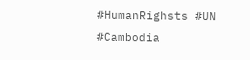#HumanRighsts #UN #Cambodia